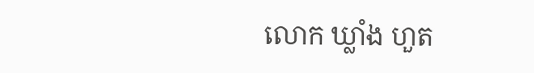លោក ឃ្លាំង ហួត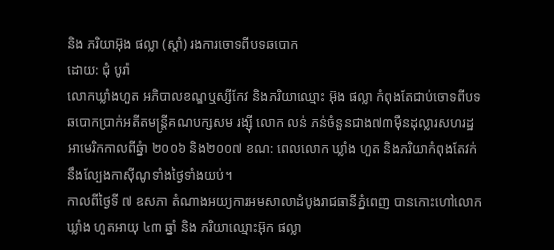និង ភរិយាអ៊ុង ផល្លា (ស្តាំ) រងការចោទពីបទឆបោក
ដោយ: ជុំ បូរ៉ា
លោកឃ្លាំងហួត អភិបាលខណ្ឌឬស្សីកែវ និងភរិយាឈ្មោះ អ៊ុង ផល្លា កំពុងតែជាប់ចោទពីបទ
ឆបោកប្រាក់អតីតមន្រ្តីគណបក្សសម រង្ស៊ី លោក លន់ ភន់ចំនួនជាង៧៣ម៉ឺនដុល្លារសហរដ្ឋ
អាមេរិកកាលពីឆ្នំា ២០០៦ និង២០០៧ ខណ: ពេលលោក ឃ្លាំង ហួត និងភរិយាកំពុងតែវក់
នឹងល្បែងកាស៊ីណូទាំងថ្ងៃទាំងយប់។
កាលពីថ្ងៃទី ៧ ឧសភា តំណាងអយ្យការអមសាលាដំបូងរាជធានីភ្នំពេញ បានកោះហៅលោក
ឃ្លាំង ហួតអាយុ ៤៣ ឆ្នាំ និង ភរិយាឈ្មោះអ៊ុក ផល្លា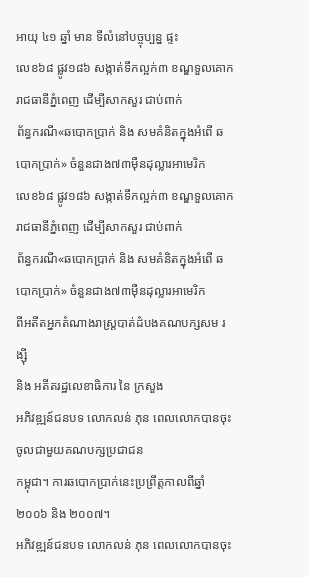អាយុ ៤១ ឆ្នាំ មាន ទីលំនៅបច្ចុប្បន្ន ផ្ទះ
លេខ៦៨ ផ្លូវ១៨៦ សង្កាត់ទឹកល្អក់៣ ខណ្ឌទួលគោក រាជធានីភ្នំពេញ ដើម្បីសាកសួរ ជាប់ពាក់
ព័ន្ធករណី«ឆបោកប្រាក់ និង សមគំនិតក្នុងអំពើ ឆបោកប្រាក់» ចំនួនជាង៧៣ម៉ឺនដុល្លារអាមេរិក
លេខ៦៨ ផ្លូវ១៨៦ សង្កាត់ទឹកល្អក់៣ ខណ្ឌទួលគោក រាជធានីភ្នំពេញ ដើម្បីសាកសួរ ជាប់ពាក់
ព័ន្ធករណី«ឆបោកប្រាក់ និង សមគំនិតក្នុងអំពើ ឆបោកប្រាក់» ចំនួនជាង៧៣ម៉ឺនដុល្លារអាមេរិក
ពីអតីតអ្នកតំណាងរាស្ត្របាត់ដំបងគណបក្សសម រង្ស៊ី
និង អតីតរដ្ឋលេខាធិការ នៃ ក្រសួង
អភិវឌ្ឍន៍ជនបទ លោកលន់ ភុន ពេលលោកបានចុះចូលជាមួយគណបក្សប្រជាជន
កម្ពុជា។ ការឆបោកប្រាក់នេះប្រព្រឹត្តកាលពីឆ្នាំ២០០៦ និង ២០០៧។
អភិវឌ្ឍន៍ជនបទ លោកលន់ ភុន ពេលលោកបានចុះ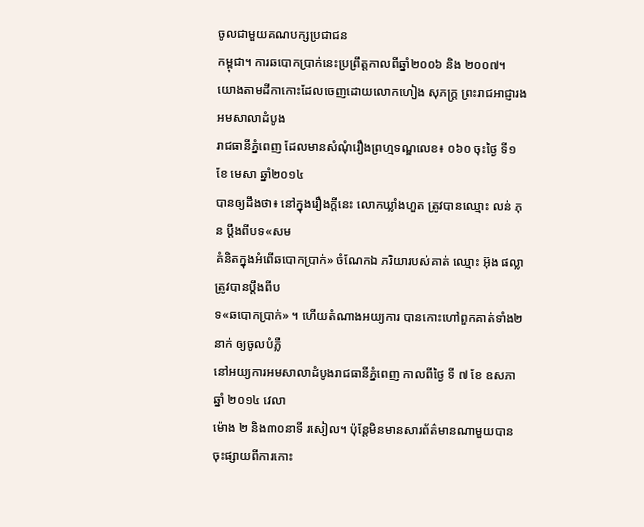ចូលជាមួយគណបក្សប្រជាជន
កម្ពុជា។ ការឆបោកប្រាក់នេះប្រព្រឹត្តកាលពីឆ្នាំ២០០៦ និង ២០០៧។
យោងតាមដីកាកោះដែលចេញដោយលោកហៀង សុភក្ត្រ ព្រះរាជអាជ្ញារង
អមសាលាដំបូង
រាជធានីភ្នំពេញ ដែលមានសំណុំរឿងព្រហ្មទណ្ឌលេខ៖ ០៦០ ចុះថ្ងៃ ទី១ ខែ មេសា ឆ្នាំ២០១៤
បានឲ្យដឹងថា៖ នៅក្នុងរឿងក្តីនេះ លោកឃ្លាំងហួត ត្រូវបានឈ្មោះ លន់ ភុន ប្តឹងពីបទ«សម
គំនិតក្នុងអំពើឆបោកប្រាក់» ចំណែកឯ ភរិយារបស់គាត់ ឈ្មោះ អ៊ុង ផល្លា ត្រូវបានប្តឹងពីប
ទ«ឆបោកប្រាក់» ។ ហើយតំណាងអយ្យការ បានកោះហៅពួកគាត់ទាំង២នាក់ ឲ្យចូលបំភ្លឺ
នៅអយ្យការអមសាលាដំបូងរាជធានីភ្នំពេញ កាលពីថ្ងៃ ទី ៧ ខែ ឧសភា ឆ្នាំ ២០១៤ វេលា
ម៉ោង ២ និង៣០នាទី រសៀល។ ប៉ុន្តែមិនមានសារព័ត៌មានណាមួយបានចុះផ្សាយពីការកោះ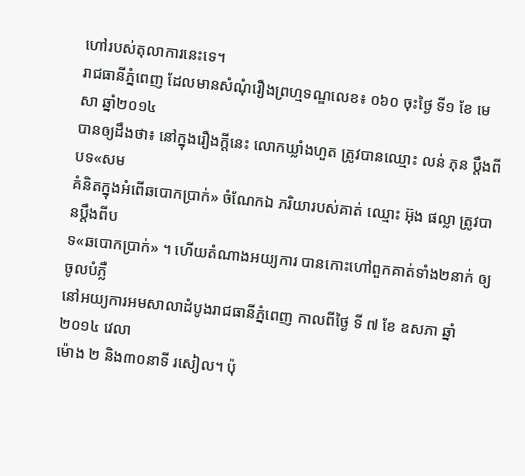ហៅរបស់តុលាការនេះទេ។
រាជធានីភ្នំពេញ ដែលមានសំណុំរឿងព្រហ្មទណ្ឌលេខ៖ ០៦០ ចុះថ្ងៃ ទី១ ខែ មេសា ឆ្នាំ២០១៤
បានឲ្យដឹងថា៖ នៅក្នុងរឿងក្តីនេះ លោកឃ្លាំងហួត ត្រូវបានឈ្មោះ លន់ ភុន ប្តឹងពីបទ«សម
គំនិតក្នុងអំពើឆបោកប្រាក់» ចំណែកឯ ភរិយារបស់គាត់ ឈ្មោះ អ៊ុង ផល្លា ត្រូវបានប្តឹងពីប
ទ«ឆបោកប្រាក់» ។ ហើយតំណាងអយ្យការ បានកោះហៅពួកគាត់ទាំង២នាក់ ឲ្យចូលបំភ្លឺ
នៅអយ្យការអមសាលាដំបូងរាជធានីភ្នំពេញ កាលពីថ្ងៃ ទី ៧ ខែ ឧសភា ឆ្នាំ ២០១៤ វេលា
ម៉ោង ២ និង៣០នាទី រសៀល។ ប៉ុ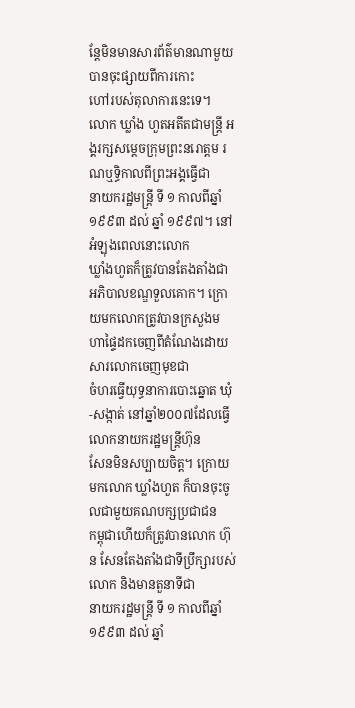ន្តែមិនមានសារព័ត៌មានណាមួយបានចុះផ្សាយពីការកោះ
ហៅរបស់តុលាការនេះទេ។
លោក ឃ្លាំង ហួតអតីតជាមន្ត្រី អង្គរក្សសម្តេចក្រុមព្រះនរោត្តម រណឬទ្ធិកាលពីព្រះអង្គធ្វើជា
នាយករដ្ឋមន្រ្តី ទី ១ កាលពីឆ្នាំ១៩៩៣ ដល់ ឆ្នាំ ១៩៩៧។ នៅអំឡុងពេលនោះលោក
ឃ្លាំងហួតក៏ត្រូវបានតែងតាំងជាអភិបាលខណ្ឌទួលគោក។ ក្រោយមកលោកត្រូវបានក្រសួងមហាផ្ទៃដកចេញពីតំណែងដោយសារលោកចេញមុខជា
ចំហរធ្វើយុទ្ធនាការបោះឆ្នោត ឃុំ-សង្កាត់ នៅឆ្នាំ២០០៧ដែលធ្វើលោកនាយករដ្ឋមន្ត្រីហ៊ុន
សែនមិនសប្បាយចិត្ត។ ក្រោយមកលោក ឃ្លាំងហួត ក៏បានចុះចូលជាមួយគណបក្សប្រជាជន
កម្ពុជាហើយក៏ត្រូវបានលោក ហ៊ុន សែនតែងតាំងជាទីប្រឹក្សារបស់លោក និងមានតួនាទីជា
នាយករដ្ឋមន្រ្តី ទី ១ កាលពីឆ្នាំ១៩៩៣ ដល់ ឆ្នាំ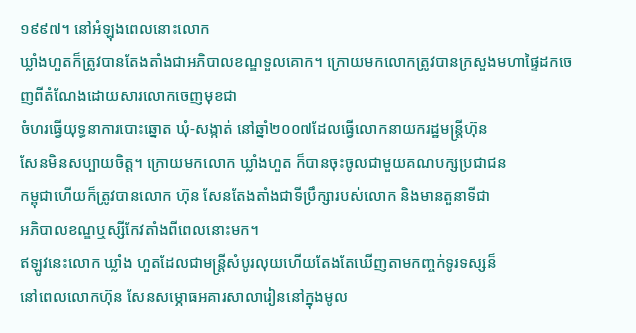១៩៩៧។ នៅអំឡុងពេលនោះលោក
ឃ្លាំងហួតក៏ត្រូវបានតែងតាំងជាអភិបាលខណ្ឌទួលគោក។ ក្រោយមកលោកត្រូវបានក្រសួងមហាផ្ទៃដកចេញពីតំណែងដោយសារលោកចេញមុខជា
ចំហរធ្វើយុទ្ធនាការបោះឆ្នោត ឃុំ-សង្កាត់ នៅឆ្នាំ២០០៧ដែលធ្វើលោកនាយករដ្ឋមន្ត្រីហ៊ុន
សែនមិនសប្បាយចិត្ត។ ក្រោយមកលោក ឃ្លាំងហួត ក៏បានចុះចូលជាមួយគណបក្សប្រជាជន
កម្ពុជាហើយក៏ត្រូវបានលោក ហ៊ុន សែនតែងតាំងជាទីប្រឹក្សារបស់លោក និងមានតួនាទីជា
អភិបាលខណ្ឌឬស្សីកែវតាំងពីពេលនោះមក។
ឥឡូវនេះលោក ឃ្លាំង ហួតដែលជាមន្រ្តីសំបូរលុយហើយតែងតែឃើញតាមកញ្ចក់ទូរទស្សន៏
នៅពេលលោកហ៊ុន សែនសម្ភោធអគារសាលារៀននៅក្នុងមូល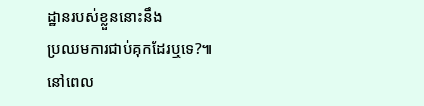ដ្ឋានរបស់ខ្លួននោះនឹង
ប្រឈមការជាប់គុកដែរឬទេ?៕
នៅពេល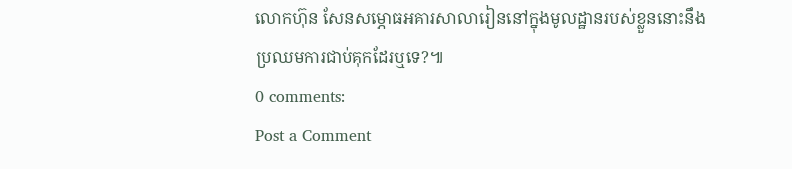លោកហ៊ុន សែនសម្ភោធអគារសាលារៀននៅក្នុងមូលដ្ឋានរបស់ខ្លួននោះនឹង
ប្រឈមការជាប់គុកដែរឬទេ?៕
0 comments:
Post a Comment